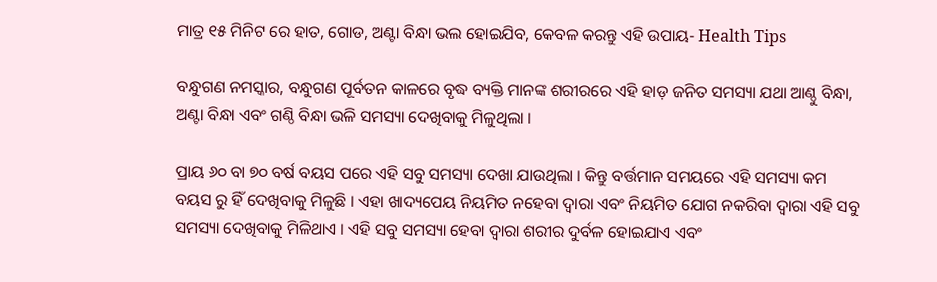ମାତ୍ର ୧୫ ମିନିଟ ରେ ହାତ, ଗୋଡ, ଅଣ୍ଟା ବିନ୍ଧା ଭଲ ହୋଇଯିବ, କେବଳ କରନ୍ତୁ ଏହି ଉପାୟ- Health Tips

ବନ୍ଧୁଗଣ ନମସ୍କାର, ବନ୍ଧୁଗଣ ପୂର୍ବତନ କାଳରେ ବୃଦ୍ଧ ବ୍ୟକ୍ତି ମାନଙ୍କ ଶରୀରରେ ଏହି ହାଡ଼ ଜନିତ ସମସ୍ୟା ଯଥା ଆଣ୍ଠୁ ବିନ୍ଧା, ଅଣ୍ଟା ବିନ୍ଧା ଏବଂ ଗଣ୍ଠି ବିନ୍ଧା ଭଳି ସମସ୍ୟା ଦେଖିବାକୁ ମିଳୁଥିଲା ।

ପ୍ରାୟ ୬୦ ବା ୭୦ ବର୍ଷ ବୟସ ପରେ ଏହି ସବୁ ସମସ୍ୟା ଦେଖା ଯାଉଥିଲା । କିନ୍ତୁ ବର୍ତ୍ତମାନ ସମୟରେ ଏହି ସମସ୍ୟା କମ ବୟସ ରୁ ହିଁ ଦେଖିବାକୁ ମିଳୁଛି । ଏହା ଖାଦ୍ୟପେୟ ନିୟମିତ ନହେବା ଦ୍ୱାରା ଏବଂ ନିୟମିତ ଯୋଗ ନକରିବା ଦ୍ୱାରା ଏହି ସବୁ ସମସ୍ୟା ଦେଖିବାକୁ ମିଳିଥାଏ । ଏହି ସବୁ ସମସ୍ୟା ହେବା ଦ୍ୱାରା ଶରୀର ଦୁର୍ବଳ ହୋଇଯାଏ ଏବଂ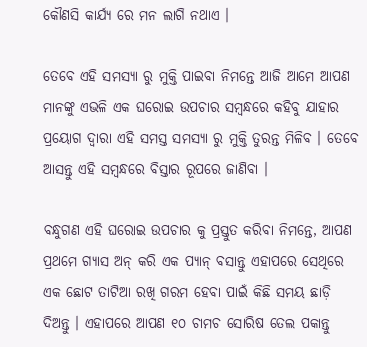କୌଣସି କାର୍ଯ୍ୟ ରେ ମନ ଲାଗି ନଥାଏ ।

ତେବେ ଏହି ସମସ୍ୟା ରୁ ମୁକ୍ତି ପାଇବା ନିମନ୍ତେ ଆଜି ଆମେ ଆପଣ ମାନଙ୍କୁ ଏଭଳି ଏକ ଘରୋଇ ଉପଚାର ସମ୍ବନ୍ଧରେ କହିବୁ ଯାହାର ପ୍ରୟୋଗ ଦ୍ୱାରା ଏହି ସମସ୍ତ ସମସ୍ୟା ରୁ ମୁକ୍ତି ତୁରନ୍ତ ମିଳିବ । ତେବେ ଆସନ୍ତୁ ଏହି ସମ୍ବନ୍ଧରେ ବିସ୍ତାର ରୂପରେ ଜାଣିବା ।

ବନ୍ଧୁଗଣ ଏହି ଘରୋଇ ଉପଚାର କୁ ପ୍ରସ୍ତୁତ କରିବା ନିମନ୍ତେ, ଆପଣ ପ୍ରଥମେ ଗ୍ୟାସ ଅନ୍ କରି ଏକ ପ୍ୟାନ୍ ବସାନ୍ତୁ ଏହାପରେ ସେଥିରେ ଏକ ଛୋଟ ତାଟିଆ ରଖି ଗରମ ହେବା ପାଇଁ କିଛି ସମୟ ଛାଡ଼ି ଦିଅନ୍ତୁ । ଏହାପରେ ଆପଣ ୧୦ ଚାମଚ ସୋରିଷ ତେଲ ପକାନ୍ତୁ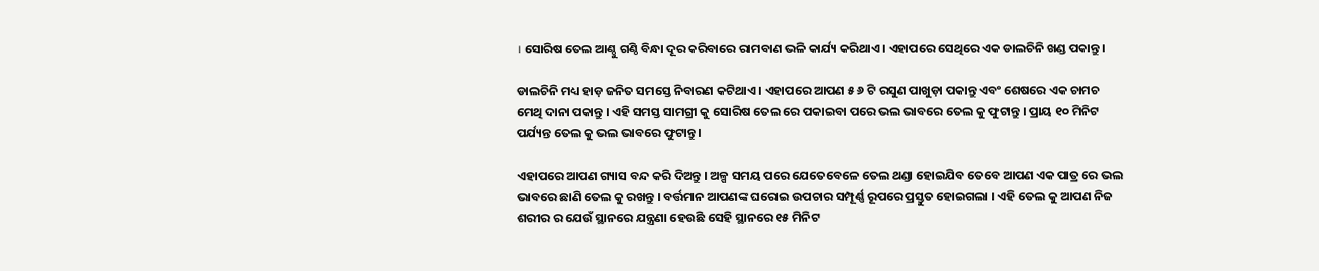। ସୋରିଷ ତେଲ ଆଣ୍ଠୁ ଗଣ୍ଠି ବିନ୍ଧା ଦୂର କରିବାରେ ରାମବାଣ ଭଳି କାର୍ଯ୍ୟ କରିଥାଏ । ଏହାପରେ ସେଥିରେ ଏକ ଡାଲଚିନି ଖଣ୍ଡ ପକାନ୍ତୁ ।

ଡାଲଚିନି ମଧ୍ୟ ହାଡ଼ ଜନିତ ସମସ୍ତେ ନିବାରଣ କଟିଥାଏ । ଏହାପରେ ଆପଣ ୫ ୬ ଟି ରସୁଣ ପାଖୁଡ଼ା ପକାନ୍ତୁ ଏବଂ ଶେଷରେ ଏକ ଚାମଚ ମେଥି ଦାନା ପକାନ୍ତୁ । ଏହି ସମସ୍ତ ସାମଗ୍ରୀ କୁ ସୋରିଷ ତେଲ ରେ ପକାଇବା ପରେ ଭଲ ଭାବରେ ତେଲ କୁ ଫୁଟାନ୍ତୁ । ପ୍ରାୟ ୧୦ ମିନିଟ ପର୍ଯ୍ୟନ୍ତ ତେଲ କୁ ଭଲ ଭାବରେ ଫୁଟାନ୍ତୁ ।

ଏହାପରେ ଆପଣ ଗ୍ୟାସ ବନ୍ଦ କରି ଦିଅନ୍ତୁ । ଅଳ୍ପ ସମୟ ପରେ ଯେତେବେଳେ ତେଲ ଥଣ୍ଡା ହୋଇଯିବ ତେବେ ଆପଣ ଏକ ପାତ୍ର ରେ ଭଲ ଭାବରେ ଛାଣି ତେଲ କୁ ରଖନ୍ତୁ । ବର୍ତ୍ତମାନ ଆପଣଙ୍କ ଘରୋଇ ଉପଚାର ସମ୍ପୂର୍ଣ୍ଣ ରୂପରେ ପ୍ରସ୍ତୁତ ହୋଇଗଲା । ଏହି ତେଲ କୁ ଆପଣ ନିଜ ଶରୀର ର ଯେଉଁ ସ୍ଥାନରେ ଯନ୍ତ୍ରଣା ହେଉଛି ସେହି ସ୍ଥାନରେ ୧୫ ମିନିଟ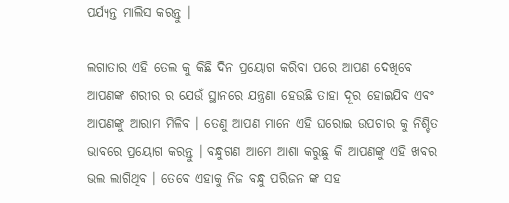ପର୍ଯ୍ୟନ୍ତ ମାଲିସ କରନ୍ତୁ ।

ଲଗାତାର ଏହି ତେଲ କୁ କିଛି ଦିନ ପ୍ରୟୋଗ କରିବା ପରେ ଆପଣ ଦେଖିବେ ଆପଣଙ୍କ ଶରୀର ର ଯେଉଁ ସ୍ଥାନରେ ଯନ୍ତ୍ରଣା ହେଉଛି ତାହା ଦୂର ହୋଇଯିବ ଏବଂ ଆପଣଙ୍କୁ ଆରାମ ମିଳିବ । ତେଣୁ ଆପଣ ମାନେ ଏହି ଘରୋଇ ଉପଚାର କୁ ନିଶ୍ଚିତ ଭାବରେ ପ୍ରୟୋଗ କରନ୍ତୁ । ବନ୍ଧୁଗଣ ଆମେ ଆଶା କରୁଛୁ କି ଆପଣଙ୍କୁ ଏହି ଖବର ଭଲ ଲାଗିଥିବ । ତେବେ ଏହାକୁ ନିଜ ବନ୍ଧୁ ପରିଜନ ଙ୍କ ସହ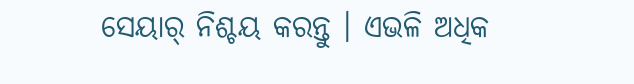ସେୟାର୍ ନିଶ୍ଚୟ କରନ୍ତୁ । ଏଭଳି ଅଧିକ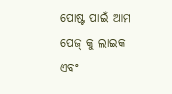ପୋଷ୍ଟ ପାଇଁ ଆମ ପେଜ୍ କୁ ଲାଇକ ଏବଂ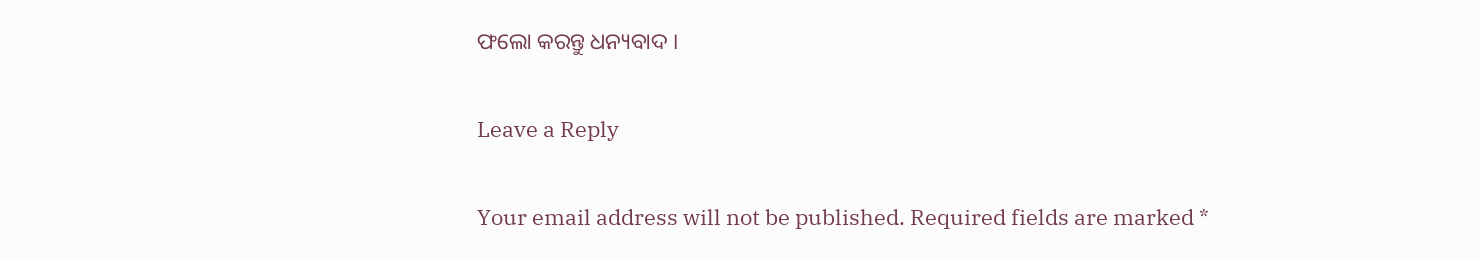ଫଲୋ କରନ୍ତୁ ଧନ୍ୟବାଦ ।

Leave a Reply

Your email address will not be published. Required fields are marked *